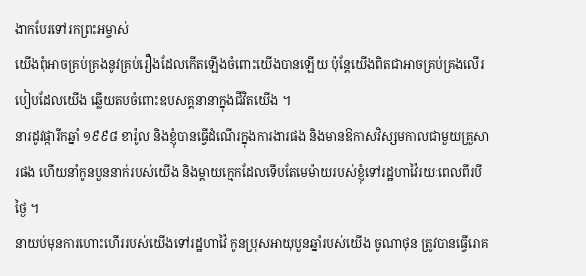ងាកបែរទៅរកព្រះអម្ចាស់
យើងពុំអាចគ្រប់គ្រងនូវគ្រប់រឿងដែលកើតឡើងចំពោះយើងបានឡើយ ប៉ុន្តែយើងពិតជាអាចគ្រប់គ្រងលើរបៀបដែលយើង ឆ្លើយតបចំពោះឧបសគ្គនានាក្នុងជីវិតយើង ។
នារដូវផ្ការីកឆ្នាំ ១៩៩៨ ខារ៉ូល និងខ្ញុំបានធ្វើដំណើរក្នុងការងារផង និងមានឱកាសវិស្សមកាលជាមួយគ្រួសារផង ហើយនាំកូនបួននាក់របស់យើង និងម្តាយក្មេកដែលទើបតែមេម៉ាយរបស់ខ្ញុំទៅរដ្ឋហាវ៉ៃរយៈពេលពីរបីថ្ងៃ ។
នាយប់មុនការហោះហើររបស់យើងទៅរដ្ឋហាវ៉ៃ កូនប្រុសអាយុបួនឆ្នាំរបស់យើង ចូណាថុន ត្រូវបានធ្វើរោគ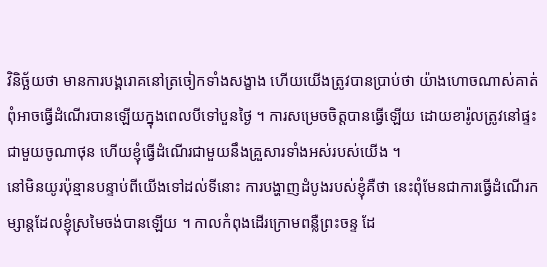វិនិច្ឆ័យថា មានការបង្គរោគនៅត្រចៀកទាំងសង្ខាង ហើយយើងត្រូវបានប្រាប់ថា យ៉ាងហោចណាស់គាត់ពុំអាចធ្វើដំណើរបានឡើយក្នុងពេលបីទៅបួនថ្ងៃ ។ ការសម្រេចចិត្តបានធ្វើឡើយ ដោយខារ៉ូលត្រូវនៅផ្ទះជាមួយចូណាថុន ហើយខ្ញុំធ្វើដំណើរជាមួយនឹងគ្រួសារទាំងអស់របស់យើង ។
នៅមិនយូរប៉ុន្មានបន្ទាប់ពីយើងទៅដល់ទីនោះ ការបង្ហាញដំបូងរបស់ខ្ញុំគឺថា នេះពុំមែនជាការធ្វើដំណើរកម្សាន្តដែលខ្ញុំស្រមៃចង់បានឡើយ ។ កាលកំពុងដើរក្រោមពន្លឺព្រះចន្ទ ដែ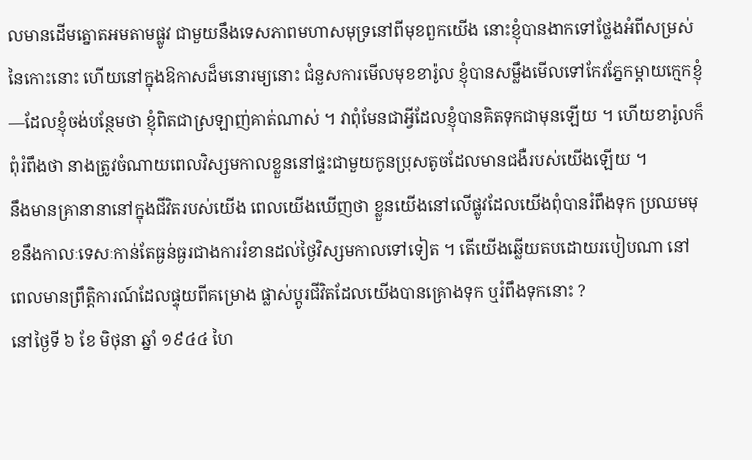លមានដើមត្នោតអមតាមផ្លូវ ជាមួយនឹងទេសភាពមហាសមុទ្រនៅពីមុខពួកយើង នោះខ្ញុំបានងាកទៅថ្លែងអំពីសម្រស់នៃកោះនោះ ហើយនៅក្នុងឱកាសដ៏មនោរម្យនោះ ជំនួសការមើលមុខខារ៉ូល ខ្ញុំបានសម្លឹងមើលទៅកែវភ្នែកម្តាយក្មេកខ្ញុំ—ដែលខ្ញុំចង់បន្ថែមថា ខ្ញុំពិតជាស្រឡាញ់គាត់ណាស់ ។ វាពុំមែនជាអ្វីដែលខ្ញុំបានគិតទុកជាមុនឡើយ ។ ហើយខារ៉ូលក៏ពុំរំពឹងថា នាងត្រូវចំណាយពេលវិស្សមកាលខ្លួននៅផ្ទះជាមួយកូនប្រុសតូចដែលមានជងឺរបស់យើងឡើយ ។
នឹងមានគ្រានានានៅក្នុងជីវិតរបស់យើង ពេលយើងឃើញថា ខ្លួនយើងនៅលើផ្លូវដែលយើងពុំបានរំពឹងទុក ប្រឈមមុខនឹងកាលៈទេសៈកាន់តែធ្ងន់ធ្ងរជាងការរំខានដល់ថ្ងៃវិស្សមកាលទៅទៀត ។ តើយើងឆ្លើយតបដោយរបៀបណា នៅពេលមានព្រឹត្តិការណ៍ដែលផ្ទុយពីគម្រោង ផ្លាស់ប្តូរជីវិតដែលយើងបានគ្រោងទុក ឬរំពឹងទុកនោះ ?
នៅថ្ងៃទី ៦ ខែ មិថុនា ឆ្នាំ ១៩៤៤ ហៃ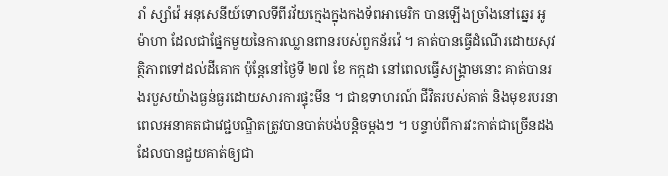រាំ ស្សាំវ៉េ អនុសេនីយ៍ទោលទីពីរវ័យក្មេងក្នុងកងទ័ពអាមេរិក បានឡើងច្រាំងនៅឆ្នេរ អូម៉ាហា ដែលជាផ្នែកមួយនៃការឈ្លានពានរបស់ពួកន័រវ៉េ ។ គាត់បានធ្វើដំណើរដោយសុវត្ថិភាពទៅដល់ដីគោក ប៉ុន្តែនៅថ្ងៃទី ២៧ ខែ កក្កដា នៅពេលធ្វើសង្គ្រាមនោះ គាត់បានរងរបួសយ៉ាងធ្ងន់ធ្ងរដោយសារការផ្ទុះមីន ។ ជាឧទាហរណ៍ ជីវិតរបស់គាត់ និងមុខរបរនាពេលអនាគតជាវេជ្ជបណ្ឌិតត្រូវបានបាត់បង់បន្តិចម្តងៗ ។ បន្ទាប់ពីការវះកាត់ជាច្រើនដង ដែលបានជួយគាត់ឲ្យជា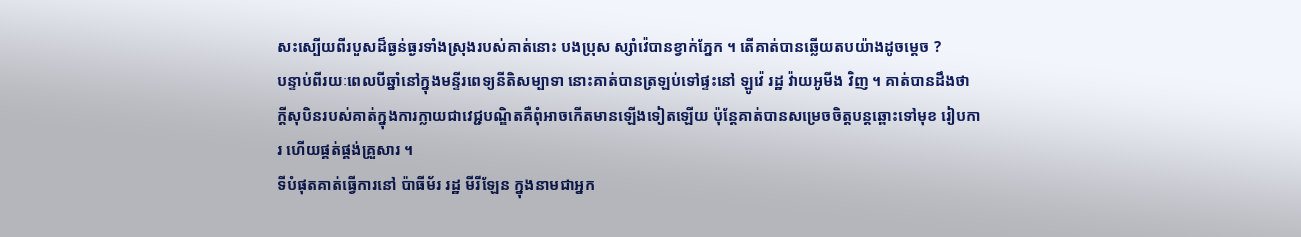សះស្បើយពីរបួសដ៏ធ្ងន់ធ្ងរទាំងស្រុងរបស់គាត់នោះ បងប្រុស ស្សាំវ៉េបានខ្វាក់ភ្នែក ។ តើគាត់បានឆ្លើយតបយ៉ាងដូចម្ដេច ?
បន្ទាប់ពីរយៈពេលបីឆ្នាំនៅក្នុងមន្ទីរពេទ្យនីតិសម្បាទា នោះគាត់បានត្រឡប់ទៅផ្ទះនៅ ឡូវ៉េ រដ្ឋ វ៉ាយអូមីង វិញ ។ គាត់បានដឹងថា ក្តីសុបិនរបស់គាត់ក្នុងការក្លាយជាវេជ្ជបណ្ឌិតគឺពុំអាចកើតមានឡើងទៀតឡើយ ប៉ុន្តែគាត់បានសម្រេចចិត្តបន្តឆ្ពោះទៅមុខ រៀបការ ហើយផ្គត់ផ្គង់គ្រួសារ ។
ទីបំផុតគាត់ធ្វើការនៅ ប៉ាធីម័រ រដ្ឋ មីរីឡែន ក្នុងនាមជាអ្នក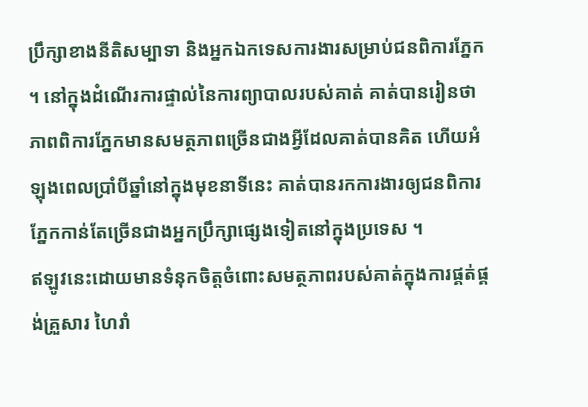ប្រឹក្សាខាងនីតិសម្បាទា និងអ្នកឯកទេសការងារសម្រាប់ជនពិការភ្នែក ។ នៅក្នុងដំណើរការផ្ទាល់នៃការព្យាបាលរបស់គាត់ គាត់បានរៀនថា ភាពពិការភ្នែកមានសមត្ថភាពច្រើនជាងអ្វីដែលគាត់បានគិត ហើយអំឡុងពេលប្រាំបីឆ្នាំនៅក្នុងមុខនាទីនេះ គាត់បានរកការងារឲ្យជនពិការភ្នែកកាន់តែច្រើនជាងអ្នកប្រឹក្សាផ្សេងទៀតនៅក្នុងប្រទេស ។
ឥឡូវនេះដោយមានទំនុកចិត្តចំពោះសមត្ថភាពរបស់គាត់ក្នុងការផ្គត់ផ្គង់គ្រួសារ ហៃរាំ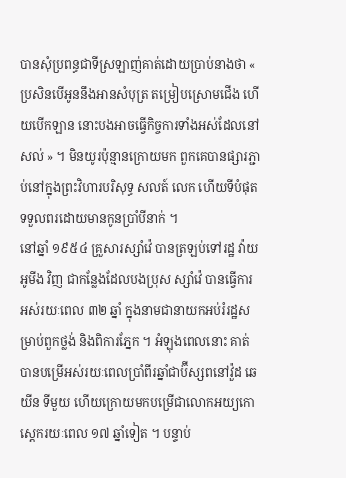បានសុំប្រពន្ធជាទីស្រឡាញ់គាត់ដោយប្រាប់នាងថា « ប្រសិនបើអូននឹងអានសំបុត្រ តម្រៀបស្រោមជើង ហើយបើកឡាន នោះបងអាចធ្វើកិច្ចការទាំងអស់ដែលនៅសល់ » ។ មិនយូរប៉ុន្មានក្រោយមក ពួកគេបានផ្សារភ្ជាប់នៅក្នុងព្រះវិហារបរិសុទ្ធ សលត៍ លេក ហើយទីបំផុតទទួលពរដោយមានកូនប្រាំបីនាក់ ។
នៅឆ្នាំ ១៩៥៤ គ្រួសារស្សាំវ៉េ បានត្រឡប់ទៅរដ្ឋ វ៉ាយអូមីង វិញ ជាកន្លែងដែលបងប្រុស ស្សាំវ៉េ បានធ្វើការអស់រយៈពេល ៣២ ឆ្នាំ ក្នុងនាមជានាយកអប់រំរដ្ឋសម្រាប់ពួកថ្លង់ និងពិការភ្នែក ។ អំឡុងពេលនោះ គាត់បានបម្រើអស់រយៈពេលប្រាំពីរឆ្នាំជាប៊ីស្សពនៅវ៉ួដ ឆេយីន ទីមួយ ហើយក្រោយមកបម្រើជាលោកអយ្យកោស្តេករយៈពេល ១៧ ឆ្នាំទៀត ។ បន្ទាប់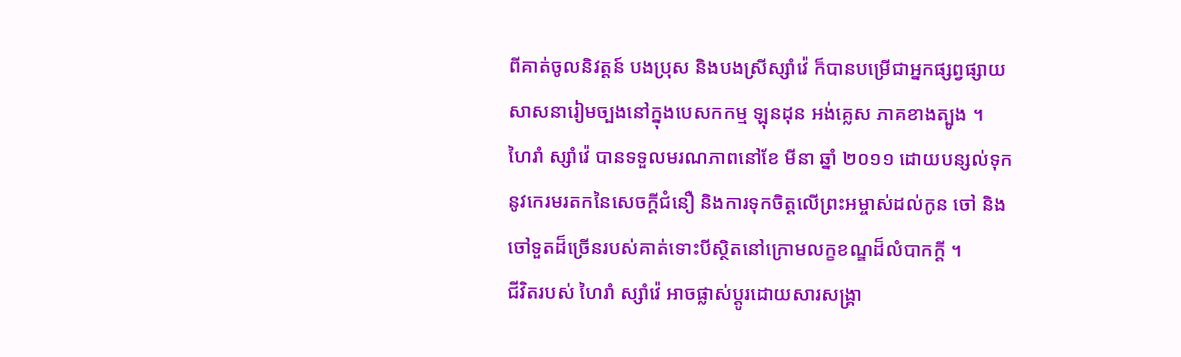ពីគាត់ចូលនិវត្តន៍ បងប្រុស និងបងស្រីស្សាំវ៉េ ក៏បានបម្រើជាអ្នកផ្សព្វផ្សាយសាសនារៀមច្បងនៅក្នុងបេសកកម្ម ឡុនដុន អង់គ្លេស ភាគខាងត្បូង ។
ហៃរាំ ស្សាំវ៉េ បានទទួលមរណភាពនៅខែ មីនា ឆ្នាំ ២០១១ ដោយបន្សល់ទុកនូវកេរមរតកនៃសេចក្តីជំនឿ និងការទុកចិត្តលើព្រះអម្ចាស់ដល់កូន ចៅ និងចៅទួតដ៏ច្រើនរបស់គាត់ទោះបីស្ថិតនៅក្រោមលក្ខខណ្ឌដ៏លំបាកក្តី ។
ជីវិតរបស់ ហៃរាំ ស្សាំវ៉េ អាចផ្លាស់ប្តូរដោយសារសង្គ្រា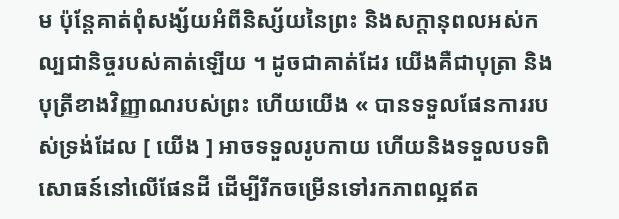ម ប៉ុន្តែគាត់ពុំសង្ស័យអំពីនិស្ស័យនៃព្រះ និងសក្តានុពលអស់កល្បជានិច្ចរបស់គាត់ឡើយ ។ ដូចជាគាត់ដែរ យើងគឺជាបុត្រា និងបុត្រីខាងវិញ្ញាណរបស់ព្រះ ហើយយើង « បានទទួលផែនការរបស់ទ្រង់ដែល [ យើង ] អាចទទួលរូបកាយ ហើយនិងទទួលបទពិសោធន៍នៅលើផែនដី ដើម្បីរីកចម្រើនទៅរកភាពល្អឥត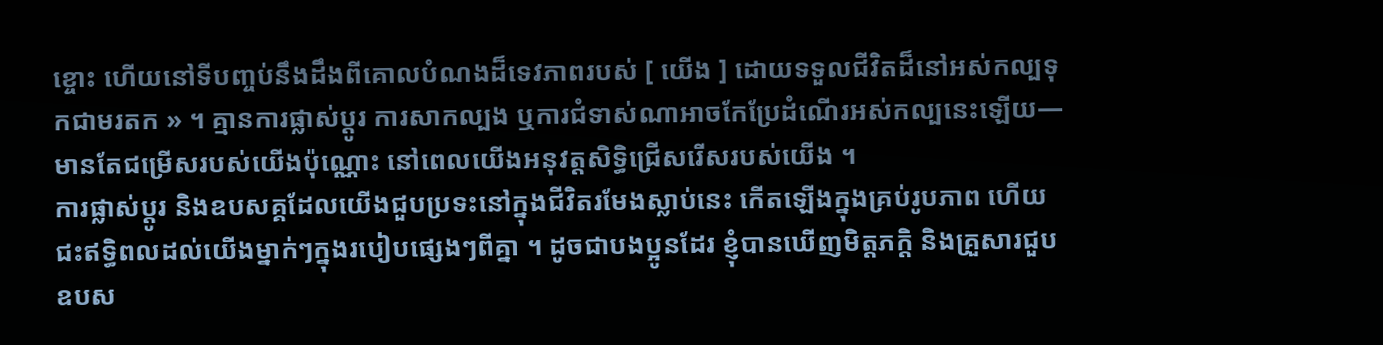ខ្ចោះ ហើយនៅទីបញ្ចប់នឹងដឹងពីគោលបំណងដ៏ទេវភាពរបស់ [ យើង ] ដោយទទួលជីវិតដ៏នៅអស់កល្បទុកជាមរតក » ។ គ្មានការផ្លាស់ប្តូរ ការសាកល្បង ឬការជំទាស់ណាអាចកែប្រែដំណើរអស់កល្បនេះឡើយ—មានតែជម្រើសរបស់យើងប៉ុណ្ណោះ នៅពេលយើងអនុវត្តសិទ្ធិជ្រើសរើសរបស់យើង ។
ការផ្លាស់ប្តូរ និងឧបសគ្គដែលយើងជួបប្រទះនៅក្នុងជីវិតរមែងស្លាប់នេះ កើតឡើងក្នុងគ្រប់រូបភាព ហើយជះឥទ្ធិពលដល់យើងម្នាក់ៗក្នុងរបៀបផ្សេងៗពីគ្នា ។ ដូចជាបងប្អូនដែរ ខ្ញុំបានឃើញមិត្តភក្តិ និងគ្រួសារជួបឧបស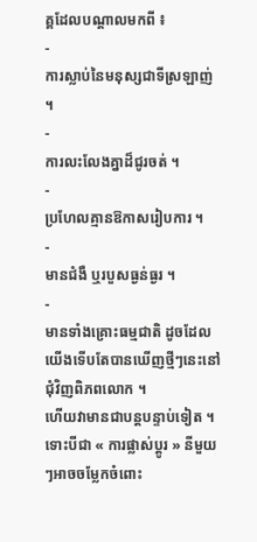គ្គដែលបណ្តាលមកពី ៖
-
ការស្លាប់នៃមនុស្សជាទីស្រឡាញ់ ។
-
ការលះលែងគ្នាដ៏ជូរចត់ ។
-
ប្រហែលគ្មានឱកាសរៀបការ ។
-
មានជំងឺ ឬរបួសធ្ងន់ធ្ងរ ។
-
មានទាំងគ្រោះធម្មជាតិ ដូចដែលយើងទើបតែបានឃើញថ្មីៗនេះនៅជុំវិញពិភពលោក ។
ហើយវាមានជាបន្តបន្ទាប់ទៀត ។ ទោះបីជា « ការផ្លាស់ប្តូរ » នីមួយៗអាចចម្លែកចំពោះ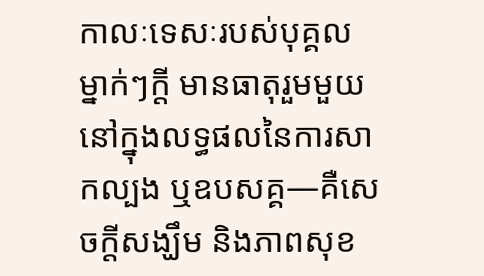កាលៈទេសៈរបស់បុគ្គលម្នាក់ៗក្តី មានធាតុរួមមួយនៅក្នុងលទ្ធផលនៃការសាកល្បង ឬឧបសគ្គ—គឺសេចក្តីសង្ឃឹម និងភាពសុខ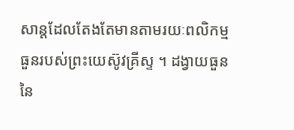សាន្តដែលតែងតែមានតាមរយៈពលិកម្មធួនរបស់ព្រះយេស៊ូវគ្រីស្ទ ។ ដង្វាយធួននៃ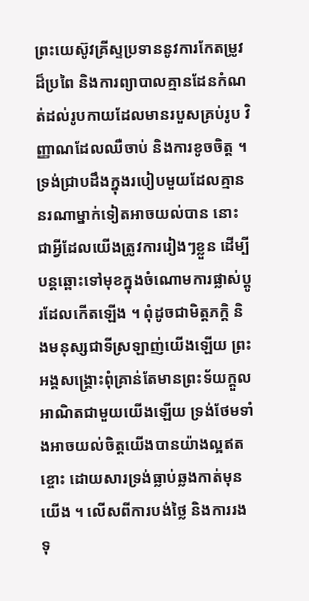ព្រះយេស៊ូវគ្រីស្ទប្រទាននូវការកែតម្រូវដ៏ប្រពៃ និងការព្យាបាលគ្មានដែនកំណត់ដល់រូបកាយដែលមានរបួសគ្រប់រូប វិញ្ញាណដែលឈឺចាប់ និងការខូចចិត្ត ។
ទ្រង់ជ្រាបដឹងក្នុងរបៀបមួយដែលគ្មាននរណាម្នាក់ទៀតអាចយល់បាន នោះជាអ្វីដែលយើងត្រូវការរៀងៗខ្លួន ដើម្បីបន្តឆ្ពោះទៅមុខក្នុងចំណោមការផ្លាស់ប្តូរដែលកើតឡើង ។ ពុំដូចជាមិត្តភក្តិ និងមនុស្សជាទីស្រឡាញ់យើងឡើយ ព្រះអង្គសង្គ្រោះពុំគ្រាន់តែមានព្រះទ័យក្តួលអាណិតជាមួយយើងឡើយ ទ្រង់ថែមទាំងអាចយល់ចិត្តយើងបានយ៉ាងល្អឥតខ្ចោះ ដោយសារទ្រង់ធ្លាប់ឆ្លងកាត់មុនយើង ។ លើសពីការបង់ថ្លៃ និងការរងទុ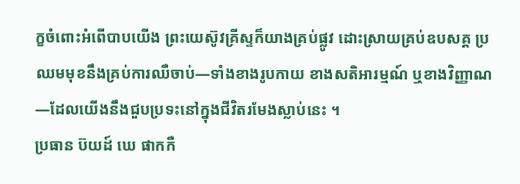ក្ខចំពោះអំពើបាបយើង ព្រះយេស៊ូវគ្រីស្ទក៏យាងគ្រប់ផ្លូវ ដោះស្រាយគ្រប់ឧបសគ្គ ប្រឈមមុខនឹងគ្រប់ការឈឺចាប់—ទាំងខាងរូបកាយ ខាងសតិអារម្មណ៍ ឬខាងវិញ្ញាណ—ដែលយើងនឹងជួបប្រទះនៅក្នុងជីវិតរមែងស្លាប់នេះ ។
ប្រធាន ប៊យដ៍ ឃេ ផាកកឺ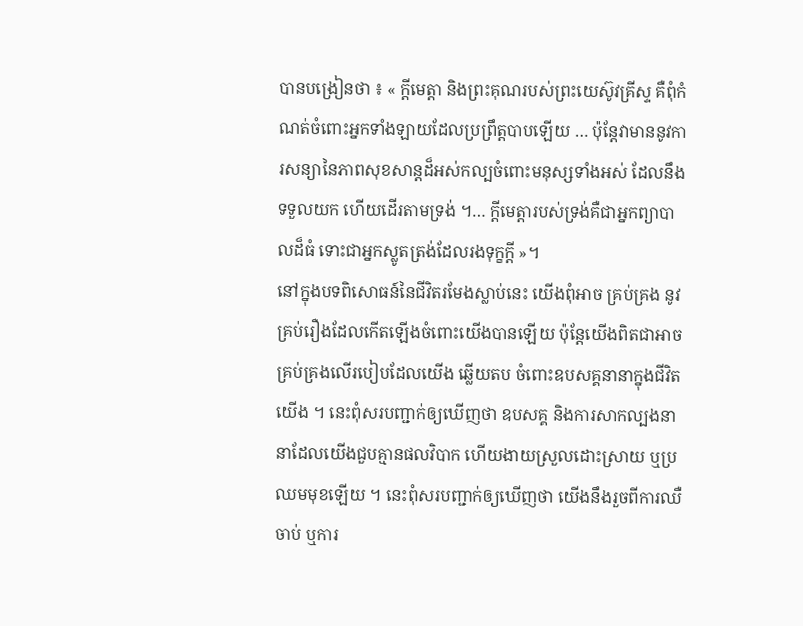បានបង្រៀនថា ៖ « ក្ដីមេត្តា និងព្រះគុណរបស់ព្រះយេស៊ូវគ្រីស្ទ គឺពុំកំណត់ចំពោះអ្នកទាំងឡាយដែលប្រព្រឹត្តបាបឡើយ … ប៉ុន្តែវាមាននូវការសន្យានៃភាពសុខសាន្ដដ៏អស់កល្បចំពោះមនុស្សទាំងអស់ ដែលនឹងទទួលយក ហើយដើរតាមទ្រង់ ។… ក្ដីមេត្តារបស់ទ្រង់គឺជាអ្នកព្យាបាលដ៏ធំ ទោះជាអ្នកស្លូតត្រង់ដែលរងទុក្ខក្ដី »។
នៅក្នុងបទពិសោធន៍នៃជីវិតរមែងស្លាប់នេះ យើងពុំអាច គ្រប់គ្រង នូវគ្រប់រឿងដែលកើតឡើងចំពោះយើងបានឡើយ ប៉ុន្តែយើងពិតជាអាចគ្រប់គ្រងលើរបៀបដែលយើង ឆ្លើយតប ចំពោះឧបសគ្គនានាក្នុងជីវិតយើង ។ នេះពុំសរបញ្ជាក់ឲ្យឃើញថា ឧបសគ្គ និងការសាកល្បងនានាដែលយើងជួបគ្មានផលវិបាក ហើយងាយស្រួលដោះស្រាយ ឬប្រឈមមុខឡើយ ។ នេះពុំសរបញ្ជាក់ឲ្យឃើញថា យើងនឹងរួចពីការឈឺចាប់ ឬការ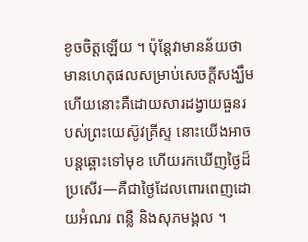ខូចចិត្តឡើយ ។ ប៉ុន្តែវាមានន័យថា មានហេតុផលសម្រាប់សេចក្តីសង្ឃឹម ហើយនោះគឺដោយសារដង្វាយធួនរបស់ព្រះយេស៊ូវគ្រីស្ទ នោះយើងអាចបន្តឆ្ពោះទៅមុខ ហើយរកឃើញថ្ងៃដ៏ប្រសើរ—គឺជាថ្ងៃដែលពោរពេញដោយអំណរ ពន្លឺ និងសុភមង្គល ។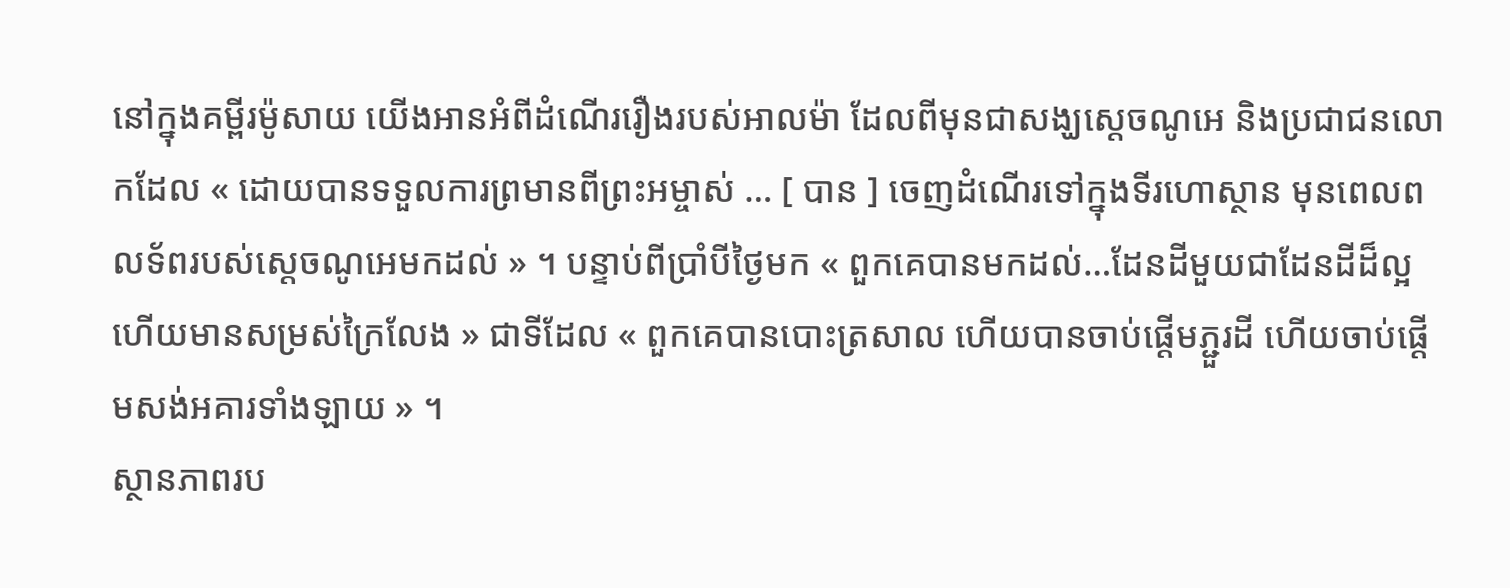នៅក្នុងគម្ពីរម៉ូសាយ យើងអានអំពីដំណើររឿងរបស់អាលម៉ា ដែលពីមុនជាសង្ឃស្តេចណូអេ និងប្រជាជនលោកដែល « ដោយបានទទួលការព្រមានពីព្រះអម្ចាស់ … [ បាន ] ចេញដំណើរទៅក្នុងទីរហោស្ថាន មុនពេលពលទ័ពរបស់ស្ដេចណូអេមកដល់ » ។ បន្ទាប់ពីប្រាំបីថ្ងៃមក « ពួកគេបានមកដល់…ដែនដីមួយជាដែនដីដ៏ល្អ ហើយមានសម្រស់ក្រៃលែង » ជាទីដែល « ពួកគេបានបោះត្រសាល ហើយបានចាប់ផ្ដើមភ្ជួរដី ហើយចាប់ផ្ដើមសង់អគារទាំងឡាយ » ។
ស្ថានភាពរប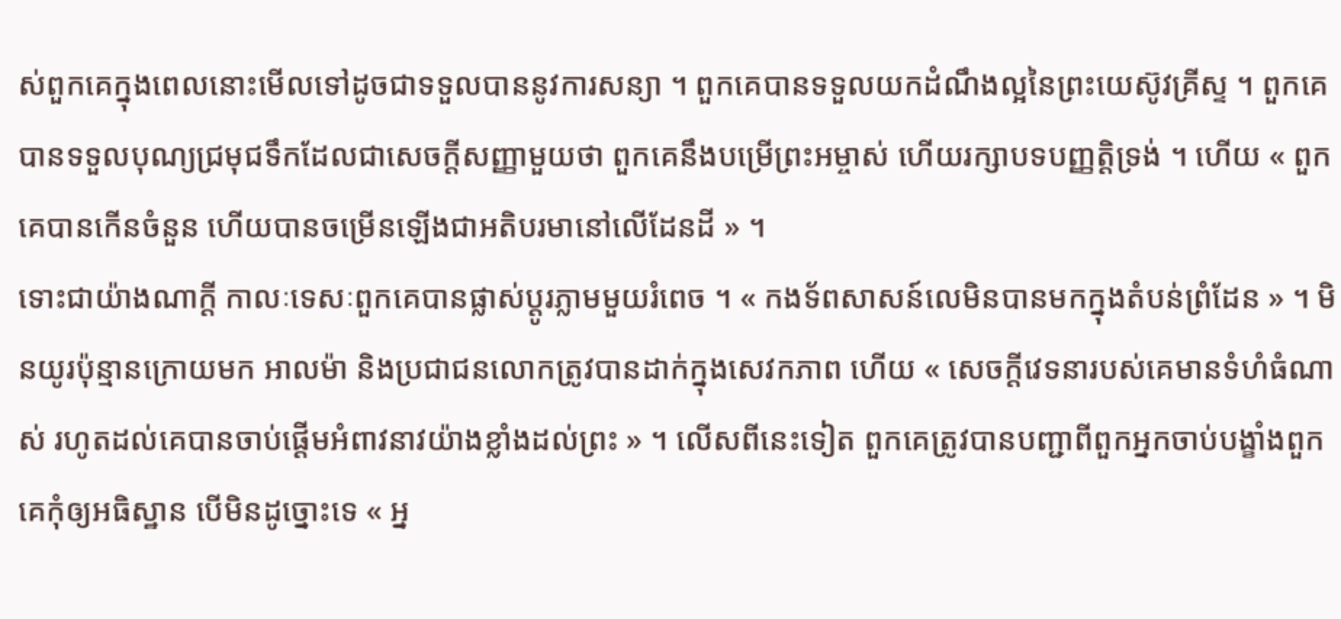ស់ពួកគេក្នុងពេលនោះមើលទៅដូចជាទទួលបាននូវការសន្យា ។ ពួកគេបានទទួលយកដំណឹងល្អនៃព្រះយេស៊ូវគ្រីស្ទ ។ ពួកគេបានទទួលបុណ្យជ្រមុជទឹកដែលជាសេចក្តីសញ្ញាមួយថា ពួកគេនឹងបម្រើព្រះអម្ចាស់ ហើយរក្សាបទបញ្ញត្តិទ្រង់ ។ ហើយ « ពួកគេបានកើនចំនួន ហើយបានចម្រើនឡើងជាអតិបរមានៅលើដែនដី » ។
ទោះជាយ៉ាងណាក្តី កាលៈទេសៈពួកគេបានផ្លាស់ប្តូរភ្លាមមួយរំពេច ។ « កងទ័ពសាសន៍លេមិនបានមកក្នុងតំបន់ព្រំដែន » ។ មិនយូរប៉ុន្មានក្រោយមក អាលម៉ា និងប្រជាជនលោកត្រូវបានដាក់ក្នុងសេវកភាព ហើយ « សេចក្ដីវេទនារបស់គេមានទំហំធំណាស់ រហូតដល់គេបានចាប់ផ្ដើមអំពាវនាវយ៉ាងខ្លាំងដល់ព្រះ » ។ លើសពីនេះទៀត ពួកគេត្រូវបានបញ្ជាពីពួកអ្នកចាប់បង្ខាំងពួកគេកុំឲ្យអធិស្ឋាន បើមិនដូច្នោះទេ « អ្ន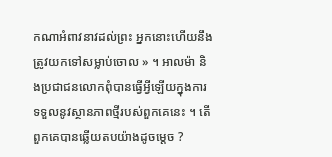កណាអំពាវនាវដល់ព្រះ អ្នកនោះហើយនឹងត្រូវយកទៅសម្លាប់ចោល » ។ អាលម៉ា និងប្រជាជនលោកពុំបានធ្វើអ្វីឡើយក្នុងការទទួលនូវស្ថានភាពថ្មីរបស់ពួកគេនេះ ។ តើពួកគេបានឆ្លើយតបយ៉ាងដូចម្តេច ?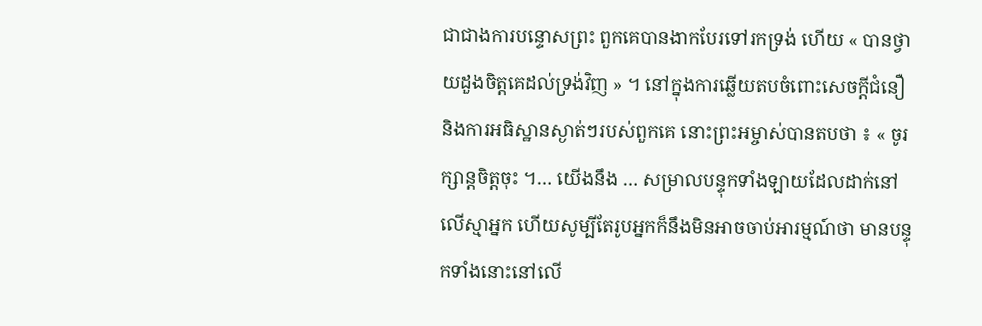ជាជាងការបន្ទោសព្រះ ពួកគេបានងាកបែរទៅរកទ្រង់ ហើយ « បានថ្វាយដួងចិត្តគេដល់ទ្រង់វិញ » ។ នៅក្នុងការឆ្លើយតបចំពោះសេចក្តីជំនឿ និងការអធិស្ឋានស្ងាត់ៗរបស់ពួកគេ នោះព្រះអម្ចាស់បានតបថា ៖ « ចូរក្សាន្តចិត្តចុះ ។… យើងនឹង … សម្រាលបន្ទុកទាំងឡាយដែលដាក់នៅលើស្មាអ្នក ហើយសូម្បីតែរូបអ្នកក៏នឹងមិនអាចចាប់អារម្មណ៍ថា មានបន្ទុកទាំងនោះនៅលើ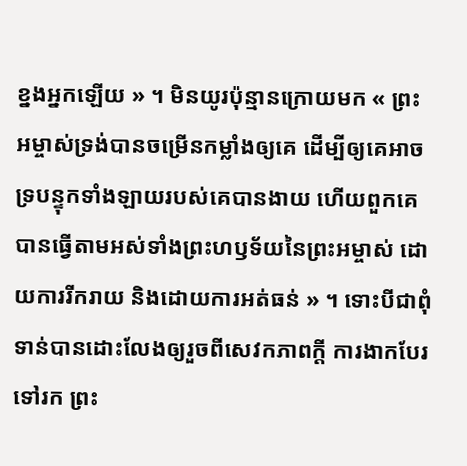ខ្នងអ្នកឡើយ » ។ មិនយូរប៉ុន្មានក្រោយមក « ព្រះអម្ចាស់ទ្រង់បានចម្រើនកម្លាំងឲ្យគេ ដើម្បីឲ្យគេអាចទ្របន្ទុកទាំងឡាយរបស់គេបានងាយ ហើយពួកគេបានធ្វើតាមអស់ទាំងព្រះហឫទ័យនៃព្រះអម្ចាស់ ដោយការរីករាយ និងដោយការអត់ធន់ » ។ ទោះបីជាពុំទាន់បានដោះលែងឲ្យរួចពីសេវកភាពក្តី ការងាកបែរ ទៅរក ព្រះ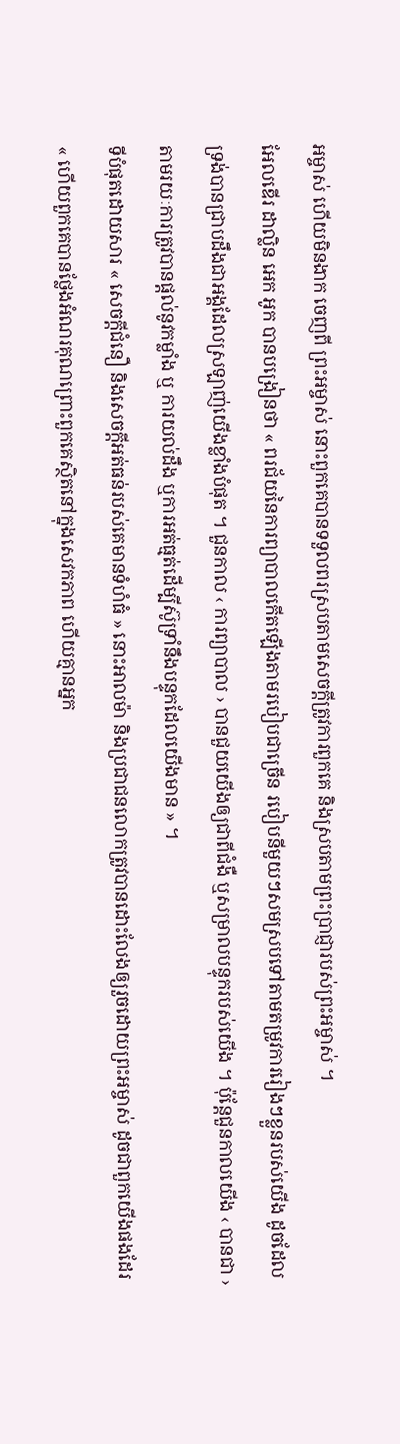អម្ចាស់ ហើយមិនងាក ចេញពី ព្រះអម្ចាស់ នោះពួកគេបានទទួលពរស្របតាមសេចក្តីត្រូវការពួកគេ និងស្របតាមព្រះប្រាជ្ញារបស់ព្រះអម្ចាស់ ។
អែលឌើរ ដាល្លិន អេក អូក បានបង្រៀនថា « ពរជ័យនៃការព្យាបាលកើតឡើងតាមរបៀបជាច្រើន របៀបនីមួយៗសមស្របទៅតាមតម្រូវការរៀងៗខ្លួនរបស់យើង ដូចដែលទ្រង់បានជ្រាបដឹងជាអង្គដែលស្រឡាញ់យើងខ្លាំងបំផុត ។ ជួនកាល ‹ ការព្យាបាល › បានជួយយើងឲ្យជាពីជំងឺ ឬសម្រាលបន្ទុករបស់យើង ។ ប៉ុន្តែជួនកាលយើង ‹ បានជា › តាមរយៈការត្រូវបានផ្តល់នូវកម្លាំង ឬ ការយល់ដឹង ឬការអត់ធ្មត់ដើម្បីស៊ូទ្រាំនឹងបន្ទុកដែលយើងមាន » ។
ទីបំផុតដោយសារ « សេចក្ដីជំនឿ និងសេចក្ដីអត់ធន់របស់គេមានទំហំធំ » នោះអាលម៉ា និងប្រជាជនលោកត្រូវបានដោះលែងឲ្យរួចដោយព្រះអម្ចាស់ ដូចជាពួកយើងផងដែរ « ហើយពួកគេបានថ្លែងអំណរគុណព្រោះពួកគេស្ថិតនៅក្នុងសេវកភាព ហើយគ្មានអ្នក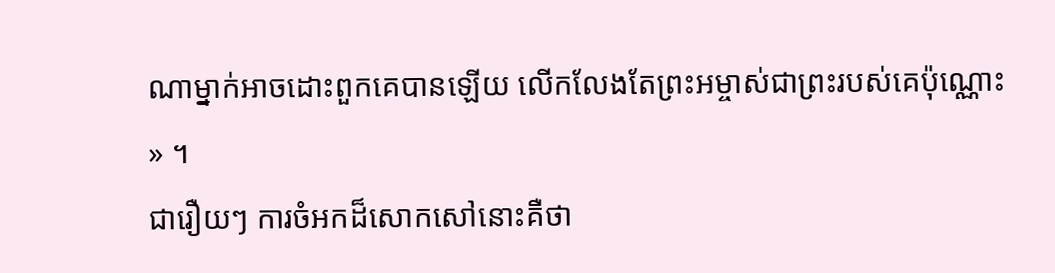ណាម្នាក់អាចដោះពួកគេបានឡើយ លើកលែងតែព្រះអម្ចាស់ជាព្រះរបស់គេប៉ុណ្ណោះ » ។
ជារឿយៗ ការចំអកដ៏សោកសៅនោះគឺថា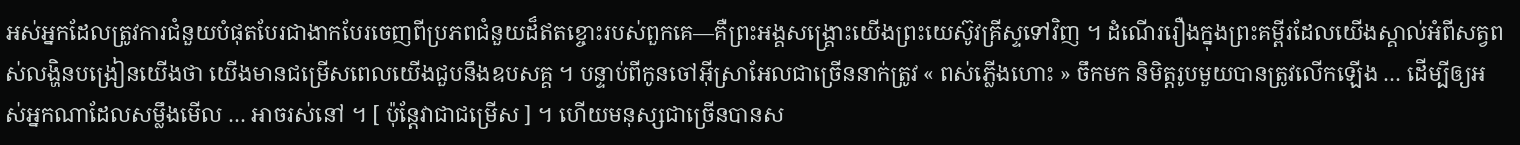អស់អ្នកដែលត្រូវការជំនួយបំផុតបែរជាងាកបែរចេញពីប្រភពជំនួយដ៏ឥតខ្ចោះរបស់ពួកគេ—គឺព្រះអង្គសង្គ្រោះយើងព្រះយេស៊ូវគ្រីស្ទទៅវិញ ។ ដំណើររឿងក្នុងព្រះគម្ពីរដែលយើងស្គាល់អំពីសត្វពស់លង្ហិនបង្រៀនយើងថា យើងមានជម្រើសពេលយើងជួបនឹងឧបសគ្គ ។ បន្ទាប់ពីកូនចៅអ៊ីស្រាអែលជាច្រើននាក់ត្រូវ « ពស់ភ្លើងហោះ » ចឹកមក និមិត្តរូបមួយបានត្រូវលើកឡើង … ដើម្បីឲ្យអស់អ្នកណាដែលសម្លឹងមើល … អាចរស់នៅ ។ [ ប៉ុន្តែវាជាជម្រើស ] ។ ហើយមនុស្សជាច្រើនបានស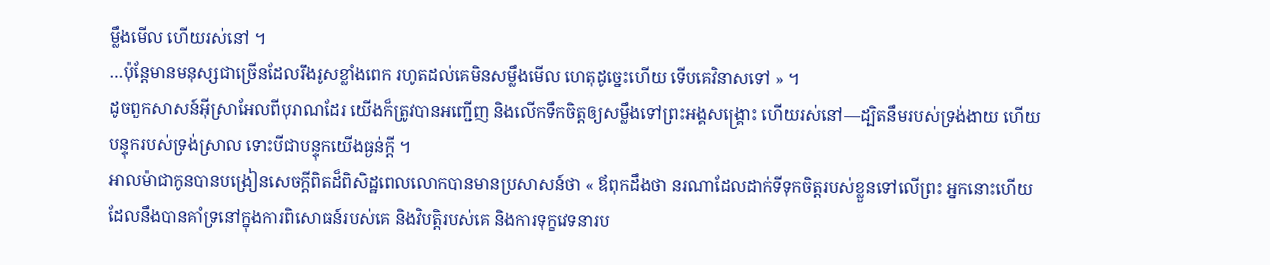ម្លឹងមើល ហើយរស់នៅ ។
…ប៉ុន្តែមានមនុស្សជាច្រើនដែលរឹងរូសខ្លាំងពេក រហូតដល់គេមិនសម្លឹងមើល ហេតុដូច្នេះហើយ ទើបគេវិនាសទៅ » ។
ដូចពួកសាសន៍អ៊ីស្រាអែលពីបុរាណដែរ យើងក៏ត្រូវបានអញ្ជើញ និងលើកទឹកចិត្តឲ្យសម្លឹងទៅព្រះអង្គសង្គ្រោះ ហើយរស់នៅ—ដ្បិតនឹមរបស់ទ្រង់ងាយ ហើយបន្ទុករបស់ទ្រង់ស្រាល ទោះបីជាបន្ទុកយើងធ្ងន់ក្តី ។
អាលម៉ាជាកូនបានបង្រៀនសេចក្តីពិតដ៏ពិសិដ្ឋពេលលោកបានមានប្រសាសន៍ថា « ឪពុកដឹងថា នរណាដែលដាក់ទីទុកចិត្តរបស់ខ្លួនទៅលើព្រះ អ្នកនោះហើយដែលនឹងបានគាំទ្រនៅក្នុងការពិសោធន៍របស់គេ និងវិបត្តិរបស់គេ និងការទុក្ខវេទនារប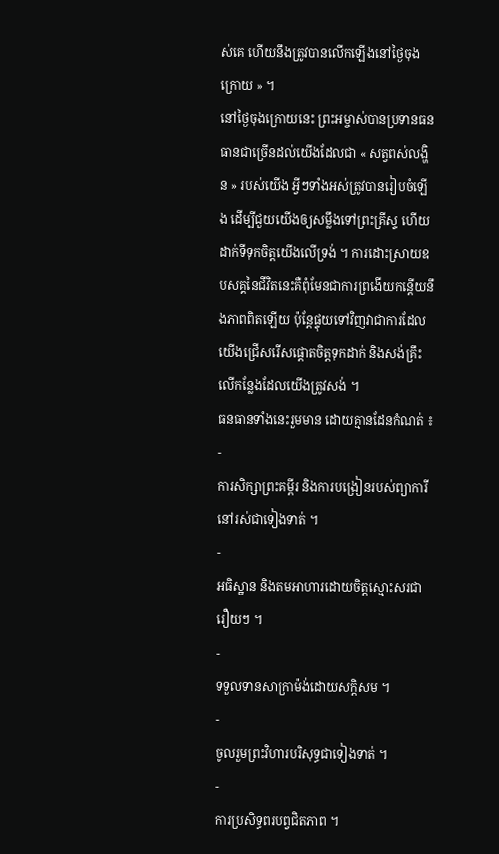ស់គេ ហើយនឹងត្រូវបានលើកឡើងនៅថ្ងៃចុងក្រោយ » ។
នៅថ្ងៃចុងក្រោយនេះ ព្រះអម្ចាស់បានប្រទានធនធានជាច្រើនដល់យើងដែលជា « សត្វពស់លង្ហិន » របស់យើង អ្វីៗទាំងអស់ត្រូវបានរៀបចំឡើង ដើម្បីជួយយើងឲ្យសម្លឹងទៅព្រះគ្រីស្ទ ហើយដាក់ទីទុកចិត្តយើងលើទ្រង់ ។ ការដោះស្រាយឧបសគ្គនៃជីវិតនេះគឺពុំមែនជាការព្រងើយកន្តើយនឹងភាពពិតឡើយ ប៉ុន្តែផ្ទុយទៅវិញវាជាការដែលយើងជ្រើសរើសផ្តោតចិត្តទុកដាក់ និងសង់គ្រឹះលើកន្លែងដែលយើងត្រូវសង់ ។
ធនធានទាំងនេះរួមមាន ដោយគ្មានដែនកំណត់ ៖
-
ការសិក្សាព្រះគម្ពីរ និងការបង្រៀនរបស់ព្យាការីនៅរស់ជាទៀងទាត់ ។
-
អធិស្ឋាន និងតមអាហារដោយចិត្តស្មោះសរជារឿយៗ ។
-
ទទួលទានសាក្រាម៉ង់ដោយសក្តិសម ។
-
ចូលរួមព្រះវិហារបរិសុទ្ធជាទៀងទាត់ ។
-
ការប្រសិទ្ធពរបព្វជិតភាព ។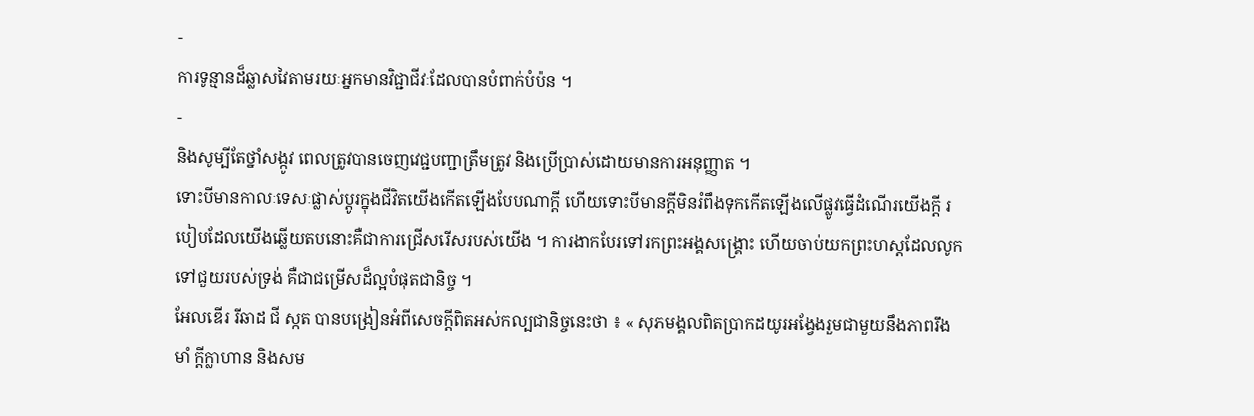-
ការទូន្មានដ៏ឆ្លាសវៃតាមរយៈអ្នកមានវិជ្ជាជីវៈដែលបានបំពាក់បំប៉ន ។
-
និងសូម្បីតែថ្នាំសង្កូវ ពេលត្រូវបានចេញវេជ្ជបញ្ជាត្រឹមត្រូវ និងប្រើប្រាស់ដោយមានការអនុញ្ញាត ។
ទោះបីមានកាលៈទេសៈផ្លាស់ប្តូរក្នុងជីវិតយើងកើតឡើងបែបណាក្តី ហើយទោះបីមានក្តីមិនរំពឹងទុកកើតឡើងលើផ្លូវធ្វើដំណើរយើងក្តី របៀបដែលយើងឆ្លើយតបនោះគឺជាការជ្រើសរើសរបស់យើង ។ ការងាកបែរទៅរកព្រះអង្គសង្គ្រោះ ហើយចាប់យកព្រះហស្តដែលលូកទៅជួយរបស់ទ្រង់ គឺជាជម្រើសដ៏ល្អបំផុតជានិច្ច ។
អែលឌើរ រីឆាដ ជី ស្កត បានបង្រៀនអំពីសេចក្តីពិតអស់កល្បជានិច្ចនេះថា ៖ « សុភមង្គលពិតប្រាកដយូរអង្វែងរួមជាមួយនឹងភាពរឹងមាំ ក្តីក្លាហាន និងសម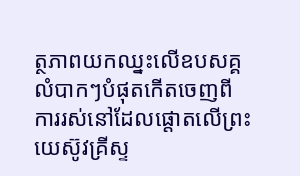ត្ថភាពយកឈ្នះលើឧបសគ្គលំបាកៗបំផុតកើតចេញពីការរស់នៅដែលផ្តោតលើព្រះយេស៊ូវគ្រីស្ទ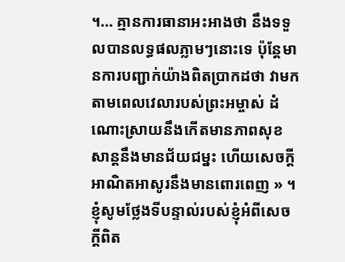។… គ្មានការធានាអះអាងថា នឹងទទួលបានលទ្ធផលភ្លាមៗនោះទេ ប៉ុន្តែមានការបញ្ជាក់យ៉ាងពិតប្រាកដថា វាមកតាមពេលវេលារបស់ព្រះអម្ចាស់ ដំណោះស្រាយនឹងកើតមានភាពសុខសាន្តនឹងមានជ័យជម្នះ ហើយសេចក្តីអាណិតអាសូរនឹងមានពោរពេញ » ។
ខ្ញុំសូមថ្លែងទីបន្ទាល់របស់ខ្ញុំអំពីសេចក្ដីពិត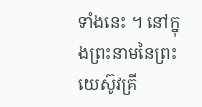ទាំងនេះ ។ នៅក្នុងព្រះនាមនៃព្រះយេស៊ូវគ្រី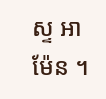ស្ទ អាម៉ែន ។